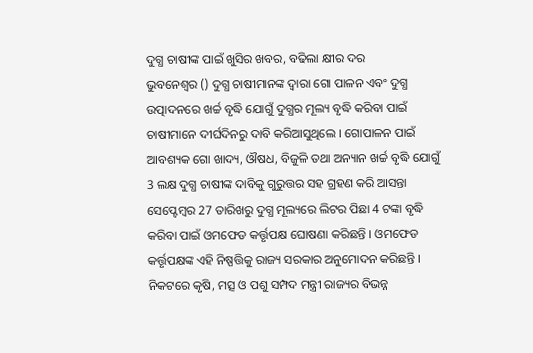ଦୁଗ୍ଧ ଚାଷୀଙ୍କ ପାଇଁ ଖୁସିର ଖବର, ବଢିଲା କ୍ଷୀର ଦର
ଭୁବନେଶ୍ବର () ଦୁଗ୍ଧ ଚାଷୀମାନଙ୍କ ଦ୍ବାରା ଗୋ ପାଳନ ଏବଂ ଦୁଗ୍ଧ ଉତ୍ପାଦନରେ ଖର୍ଚ୍ଚ ବୃଦ୍ଧି ଯୋଗୁଁ ଦୁଗ୍ଧର ମୂଲ୍ୟ ବୃଦ୍ଧି କରିବା ପାଇଁ ଚାଷୀମାନେ ଦୀର୍ଘଦିନରୁ ଦାବି କରିଆସୁଥିଲେ । ଗୋପାଳନ ପାଇଁ ଆବଶ୍ୟକ ଗୋ ଖାଦ୍ୟ, ଔଷଧ, ବିଜୁଳି ତଥା ଅନ୍ୟାନ ଖର୍ଚ୍ଚ ବୃଦ୍ଧି ଯୋଗୁଁ 3 ଲକ୍ଷ ଦୁଗ୍ଧ ଚାଷୀଙ୍କ ଦାବିକୁ ଗୁରୁତ୍ତର ସହ ଗ୍ରହଣ କରି ଆସନ୍ତା ସେପ୍ଟେମ୍ବର 27 ତାରିଖରୁ ଦୁଗ୍ଧ ମୂଲ୍ୟରେ ଲିଟର ପିଛା 4 ଟଙ୍କା ବୃଦ୍ଧି କରିବା ପାଇଁ ଓମଫେଡ କର୍ତ୍ତୃପକ୍ଷ ଘୋଷଣା କରିଛନ୍ତି । ଓମଫେଡ କର୍ତ୍ତୃପକ୍ଷଙ୍କ ଏହି ନିଷ୍ପତ୍ତିକୁ ରାଜ୍ୟ ସରକାର ଅନୁମୋଦନ କରିଛନ୍ତି ।
ନିକଟରେ କୃଷି, ମତ୍ସ ଓ ପଶୁ ସମ୍ପଦ ମନ୍ତ୍ରୀ ରାଜ୍ୟର ବିଭନ୍ନ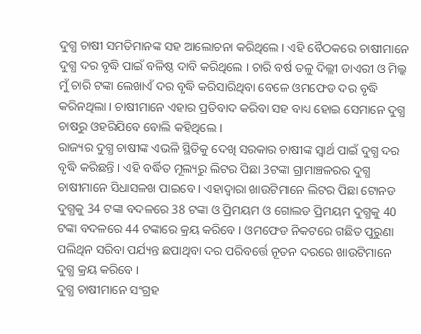ଦୁଗ୍ଧ ଚାଷୀ ସମତିମାନଙ୍କ ସହ ଆଲୋଚନା କରିଥିଲେ । ଏହି ବୈଠକରେ ଚାଷୀମାନେ ଦୁଗ୍ଧ ଦର ବୃଦ୍ଧି ପାଇଁ ବଳିଷ୍ଠ ଦାବି କରିଥିଲେ । ଚାରି ବର୍ଷ ତଳୁ ଦିଲ୍ଲୀ ଡାଏରୀ ଓ ମିଲ୍କ ମୁଁ ଚାରି ଟଙ୍କା ଲେଖାଏଁ ଦର ବୃଦ୍ଧି କରିସାରିଥିବା ବେଳେ ଓମଫେଡ ଦର ବୃଦ୍ଧି କରିନଥିଲା । ଚାଷୀମାନେ ଏହାର ପ୍ରତିବାଦ କରିବା ସହ ବାଧ୍ୟ ହୋଇ ସେମାନେ ଦୁଗ୍ଧ ଚାଷରୁ ଓହରିଯିବେ ବୋଲି କହିଥିଲେ ।
ରାଜ୍ୟର ଦୁଗ୍ଧ ଚାଷୀଙ୍କ ଏଭଳି ସ୍ଥିତିକୁ ଦେଖି ସରକାର ଚାଷୀଙ୍କ ସ୍ବାର୍ଥ ପାଇଁ ଦୁଗ୍ଧ ଦର ବୃଦ୍ଧି କରିଛନ୍ତି । ଏହି ବର୍ଦ୍ଧିତ ମୂଲ୍ୟରୁ ଲିଟର ପିଛା 3ଟଙ୍କା ଗ୍ରାମାଞ୍ଚଳରର ଦୁଗ୍ଧ ଚାଷୀମାନେ ସିଧାସଳଖ ପାଇବେ । ଏହାଦ୍ବାରା ଖାଉଟିମାନେ ଲିଟର ପିଛା ଟୋନଡ ଦୁଗ୍ଧକୁ 34 ଟଙ୍କା ବଦଳରେ 38 ଟଙ୍କା ଓ ପ୍ରିମୟମ ଓ ଗୋଲଡ ପ୍ରିମୟମ ଦୁଗ୍ଧକୁ 40 ଟଙ୍କା ବଦଳରେ 44 ଟଙ୍କାରେ କ୍ରୟ କରିବେ । ଓମଫେଡ ନିକଟରେ ଗଛିତ ପୁରୁଣା ପଲିଥିନ ସରିବା ପର୍ଯ୍ୟନ୍ତ ଛପାଥିବା ଦର ପରିବର୍ତ୍ତେ ନୂତନ ଦରରେ ଖାଉଟିମାନେ ଦୁଗ୍ଧ କ୍ରୟ କରିବେ ।
ଦୁଗ୍ଧ ଚାଷୀମାନେ ସଂଗ୍ରହ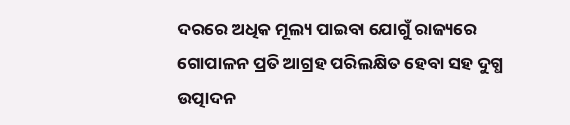ଦରରେ ଅଧିକ ମୂଲ୍ୟ ପାଇବା ଯୋଗୁଁ ରାଜ୍ୟରେ ଗୋପାଳନ ପ୍ରତି ଆଗ୍ରହ ପରିଲକ୍ଷିତ ହେବା ସହ ଦୁଗ୍ଧ ଉତ୍ପାଦନ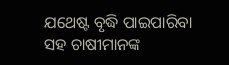ଯଥେଷ୍ଟ ବୃଦ୍ଧି ପାଇପାରିବା ସହ ଚାଷୀମାନଙ୍କ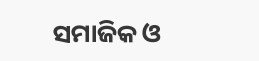ସମାଜିକ ଓ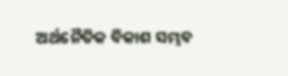ଅର୍ଥନୈତିକ ବିକାଶ ସମ୍ଭବ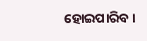ହୋଇପାରିବ ।